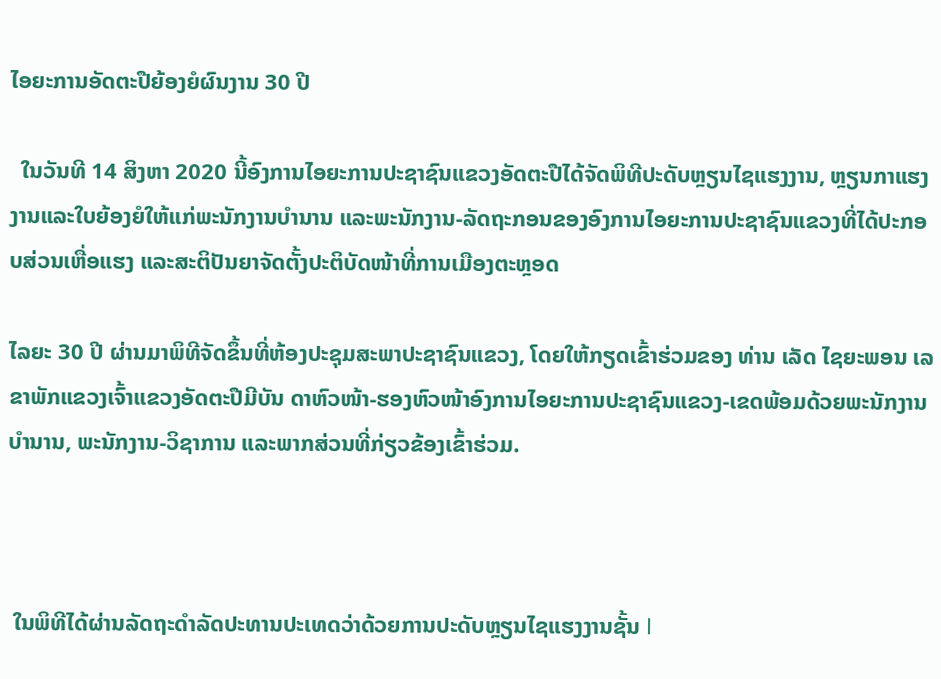ໄອຍະການອັດຕະປືຍ້ອງຍໍຜົນງານ 30 ປີ

  ໃນວັນທີ 14 ສິງຫາ 2020 ນີ້ອົງການໄອຍະການປະຊາຊົນແຂວງອັດຕະປືໄດ້ຈັດພິທີປະດັບຫຼຽນໄຊແຮງງານ, ຫຼຽນກາແຮງງານແລະໃບຍ້ອງຍໍໃຫ້ແກ່ພະນັກງານບຳນານ ແລະພະນັກງານ-ລັດຖະກອນຂອງອົງການໄອຍະການປະຊາຊົນແຂວງທີ່ໄດ້ປະກອບສ່ວນເຫື່ອແຮງ ແລະສະຕິປັນຍາຈັດຕັ້ງປະຕິບັດໜ້າທີ່ການເມືອງຕະຫຼອດ

ໄລຍະ 30 ປີ ຜ່ານມາພິທີຈັດຂຶ້ນທີ່ຫ້ອງປະຊຸມສະພາປະຊາຊົນແຂວງ, ໂດຍໃຫ້ກຽດເຂົ້າຮ່ວມຂອງ ທ່ານ ເລັດ ໄຊຍະພອນ ເລຂາພັກແຂວງເຈົ້າແຂວງອັດຕະປືມີບັນ ດາຫົວໜ້າ-ຮອງຫົວໜ້າອົງການໄອຍະການປະຊາຊົນແຂວງ-ເຂດພ້ອມດ້ວຍພະນັກງານບຳນານ, ພະນັກງານ-ວິຊາການ ແລະພາກສ່ວນທີ່ກ່ຽວຂ້ອງເຂົ້າຮ່ວມ.



 ໃນພິທີໄດ້ຜ່ານລັດຖະດຳລັດປະທານປະເທດວ່າດ້ວຍການປະດັບຫຼຽນໄຊແຮງງານຊັ້ນ l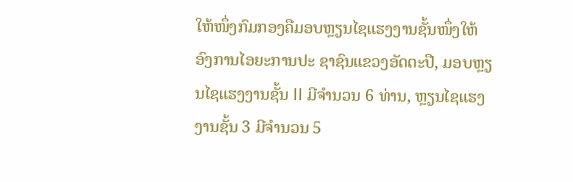ໃຫ້ໜຶ່ງກົມກອງຄືມອບຫຼຽນໄຊແຮງງານຊັ້ນໜຶ່ງໃຫ້ອົງການໄອຍະການປະ ຊາຊົນແຂວງອັດຕະປື, ມອບຫຼຽນໄຊແຮງງານຊັ້ນ II ມີຈໍານວນ 6 ທ່ານ, ຫຼຽນໄຊແຮງງານຊັ້ນ 3 ມີຈໍານວນ 5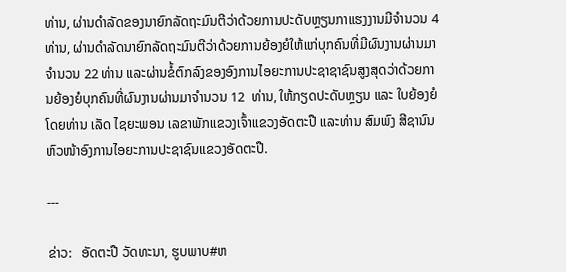ທ່ານ, ຜ່ານດໍາລັດຂອງນາຍົກລັດຖະມົນຕີວ່າດ້ວຍການປະດັບຫຼຽນກາແຮງງານມີຈໍານວນ 4 ທ່ານ, ຜ່ານດຳລັດນາຍົກລັດຖະມົນຕີວ່າດ້ວຍການຍ້ອງຍໍໃຫ້ແກ່ບຸກຄົນທີ່ມີຜົນງານຜ່ານມາຈໍານວນ 22 ທ່ານ ແລະຜ່ານຂໍ້ຕົກລົງຂອງອົງການໄອຍະການປະຊາຊາຊົນສູງສຸດວ່າດ້ວຍການຍ້ອງຍໍບຸກຄົນທີ່ຜົນງານຜ່ານມາຈຳນວນ 12  ທ່ານ, ໃຫ້ກຽດປະດັບຫຼຽນ ແລະ ໃບຍ້ອງຍໍໂດຍທ່ານ ເລັດ ໄຊຍະພອນ ເລຂາພັກແຂວງເຈົ້າແຂວງອັດຕະປື ແລະທ່ານ ສົມພົງ ສີຊານົນ ຫົວໜ້າອົງການໄອຍະການປະຊາຊົນແຂວງອັດຕະປື.

---

ຂ່າວ:   ອັດຕະປື ວັດທະນາ, ຮູບພາບ#ຫ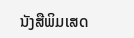ນັງສືພິມເສດ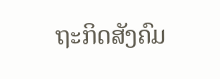ຖະກິດສັງຄົມ